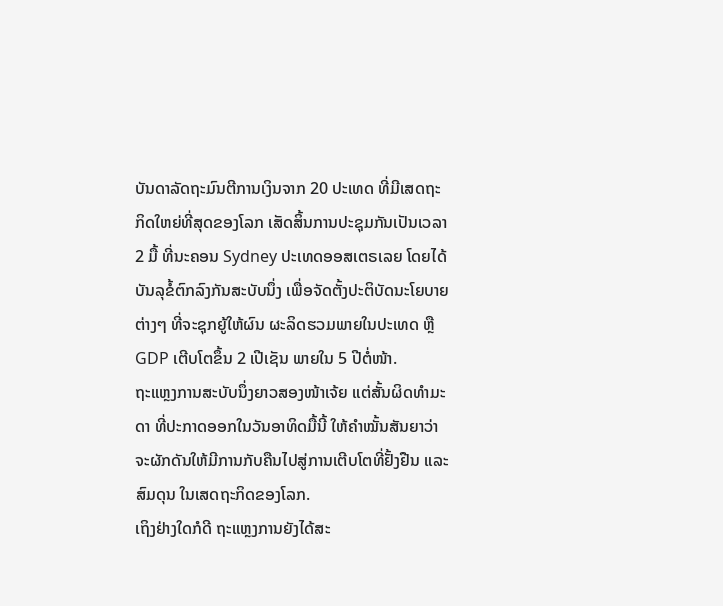ບັນດາລັດຖະມົນຕີການເງິນຈາກ 20 ປະເທດ ທີ່ມີເສດຖະ
ກິດໃຫຍ່ທີ່ສຸດຂອງໂລກ ເສັດສິ້ນການປະຊຸມກັນເປັນເວລາ
2 ມື້ ທີ່ນະຄອນ Sydney ປະເທດອອສເຕຣເລຍ ໂດຍໄດ້
ບັນລຸຂໍ້ຕົກລົງກັນສະບັບນຶ່ງ ເພື່ອຈັດຕັ້ງປະຕິບັດນະໂຍບາຍ
ຕ່າງໆ ທີ່ຈະຊຸກຍູ້ໃຫ້ຜົນ ຜະລິດຮວມພາຍໃນປະເທດ ຫຼື
GDP ເຕີບໂຕຂຶ້ນ 2 ເປີເຊັນ ພາຍໃນ 5 ປີຕໍ່ໜ້າ.
ຖະແຫຼງການສະບັບນຶ່ງຍາວສອງໜ້າເຈ້ຍ ແຕ່ສັ້ນຜິດທຳມະ
ດາ ທີ່ປະກາດອອກໃນວັນອາທິດມື້ນີ້ ໃຫ້ຄຳໝັ້ນສັນຍາວ່າ
ຈະຜັກດັນໃຫ້ມີການກັບຄືນໄປສູ່ການເຕີບໂຕທີ່ຢັ້ງຢືນ ແລະ
ສົມດຸນ ໃນເສດຖະກິດຂອງໂລກ.
ເຖິງຢ່າງໃດກໍດີ ຖະແຫຼງການຍັງໄດ້ສະ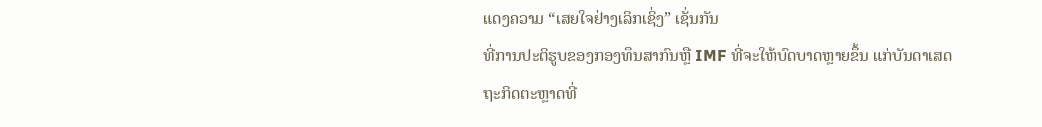ແດງຄວາມ “ເສຍໃຈຢ່າງເລິກເຊິ່ງ” ເຊັ່ນກັນ
ທີ່ການປະຕິຮູບຂອງກອງທຶນສາກົນຫຼື IMF ທີ່ຈະໃຫ້ບົດບາດຫຼາຍຂຶ້ນ ແກ່ບັນດາເສດ
ຖະກິດຕະຫຼາດທີ່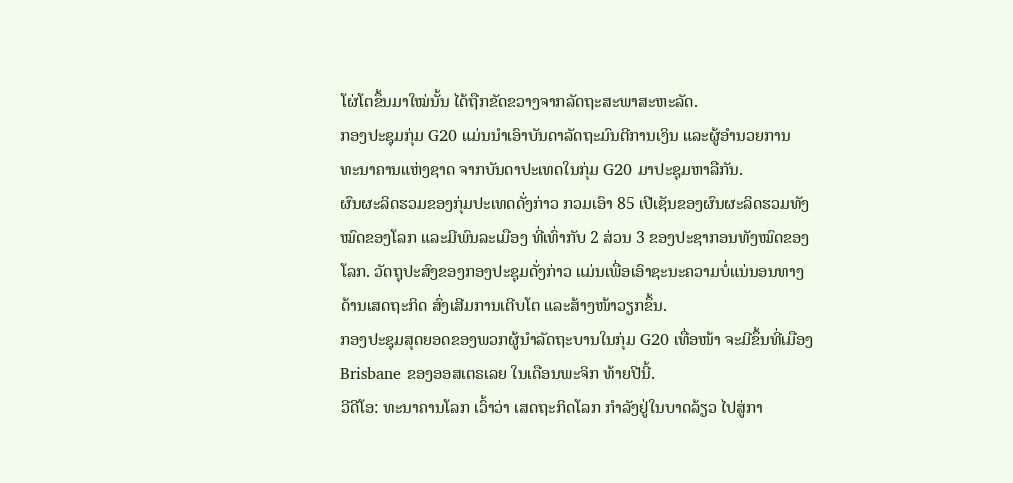ໂຜ່ໂຕຂຶ້ນມາໃໝ່ນັ້ນ ໄດ້ຖືກຂັດຂວາງຈາກລັດຖະສະພາສະຫະລັດ.
ກອງປະຊຸມກຸ່ມ G20 ແມ່ນນຳເອົາບັນດາລັດຖະມົນຕີການເງິນ ແລະຜູ້ອຳນວຍການ
ທະນາຄານແຫ່ງຊາດ ຈາກບັນດາປະເທດໃນກຸ່ມ G20 ມາປະຊຸມຫາລືກັນ.
ຜົນຜະລິດຮວມຂອງກຸ່ມປະເທດດັ່ງກ່າວ ກວມເອົາ 85 ເປີເຊັນຂອງຜົນຜະລິດຮວມທັງ
ໝົດຂອງໂລກ ແລະມີພົນລະເມືອງ ທີ່ເທົ່າກັບ 2 ສ່ວນ 3 ຂອງປະຊາກອນທັງໝົດຂອງ
ໂລກ. ວັດຖຸປະສົງຂອງກອງປະຊຸມດັ່ງກ່າວ ແມ່ນເພື່ອເອົາຊະນະຄວາມບໍ່ແນ່ນອນທາງ
ດ້ານເສດຖະກິດ ສົ່ງເສີມການເຕີບໂຕ ແລະສ້າງໜ້າວຽກຂຶ້ນ.
ກອງປະຊຸມສຸດຍອດຂອງພວກຜູ້ນຳລັດຖະບານໃນກຸ່ມ G20 ເທື່ອໜ້າ ຈະມີຂຶ້ນທີ່ເມືອງ
Brisbane ຂອງອອສເຕຣເລຍ ໃນເດືອນພະຈິກ ທ້າຍປີນີ້.
ວີດີໂອ: ທະນາຄານໂລກ ເວົ້າວ່າ ເສດຖະກິດໂລກ ກໍາລັງຢູ່ໃນບາດລ້ຽວ ໄປສູ່ກາ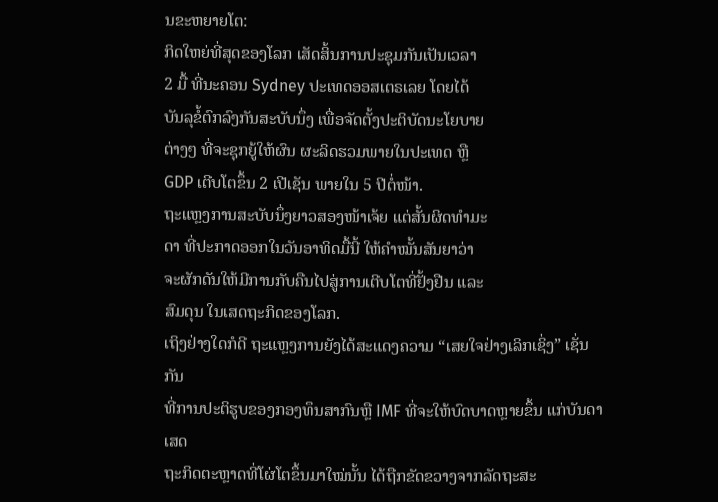ນຂະຫຍາຍໂຕ:
ກິດໃຫຍ່ທີ່ສຸດຂອງໂລກ ເສັດສິ້ນການປະຊຸມກັນເປັນເວລາ
2 ມື້ ທີ່ນະຄອນ Sydney ປະເທດອອສເຕຣເລຍ ໂດຍໄດ້
ບັນລຸຂໍ້ຕົກລົງກັນສະບັບນຶ່ງ ເພື່ອຈັດຕັ້ງປະຕິບັດນະໂຍບາຍ
ຕ່າງໆ ທີ່ຈະຊຸກຍູ້ໃຫ້ຜົນ ຜະລິດຮວມພາຍໃນປະເທດ ຫຼື
GDP ເຕີບໂຕຂຶ້ນ 2 ເປີເຊັນ ພາຍໃນ 5 ປີຕໍ່ໜ້າ.
ຖະແຫຼງການສະບັບນຶ່ງຍາວສອງໜ້າເຈ້ຍ ແຕ່ສັ້ນຜິດທຳມະ
ດາ ທີ່ປະກາດອອກໃນວັນອາທິດມື້ນີ້ ໃຫ້ຄຳໝັ້ນສັນຍາວ່າ
ຈະຜັກດັນໃຫ້ມີການກັບຄືນໄປສູ່ການເຕີບໂຕທີ່ຢັ້ງຢືນ ແລະ
ສົມດຸນ ໃນເສດຖະກິດຂອງໂລກ.
ເຖິງຢ່າງໃດກໍດີ ຖະແຫຼງການຍັງໄດ້ສະແດງຄວາມ “ເສຍໃຈຢ່າງເລິກເຊິ່ງ” ເຊັ່ນກັນ
ທີ່ການປະຕິຮູບຂອງກອງທຶນສາກົນຫຼື IMF ທີ່ຈະໃຫ້ບົດບາດຫຼາຍຂຶ້ນ ແກ່ບັນດາເສດ
ຖະກິດຕະຫຼາດທີ່ໂຜ່ໂຕຂຶ້ນມາໃໝ່ນັ້ນ ໄດ້ຖືກຂັດຂວາງຈາກລັດຖະສະ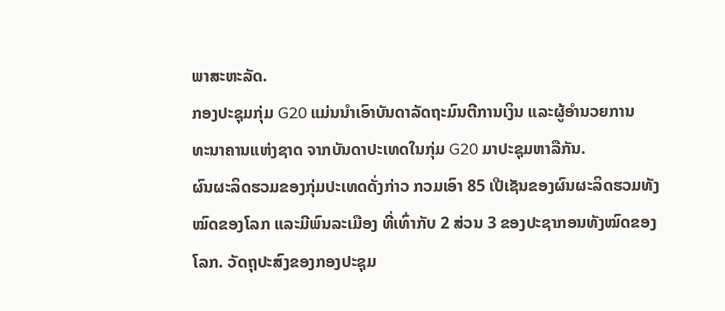ພາສະຫະລັດ.
ກອງປະຊຸມກຸ່ມ G20 ແມ່ນນຳເອົາບັນດາລັດຖະມົນຕີການເງິນ ແລະຜູ້ອຳນວຍການ
ທະນາຄານແຫ່ງຊາດ ຈາກບັນດາປະເທດໃນກຸ່ມ G20 ມາປະຊຸມຫາລືກັນ.
ຜົນຜະລິດຮວມຂອງກຸ່ມປະເທດດັ່ງກ່າວ ກວມເອົາ 85 ເປີເຊັນຂອງຜົນຜະລິດຮວມທັງ
ໝົດຂອງໂລກ ແລະມີພົນລະເມືອງ ທີ່ເທົ່າກັບ 2 ສ່ວນ 3 ຂອງປະຊາກອນທັງໝົດຂອງ
ໂລກ. ວັດຖຸປະສົງຂອງກອງປະຊຸມ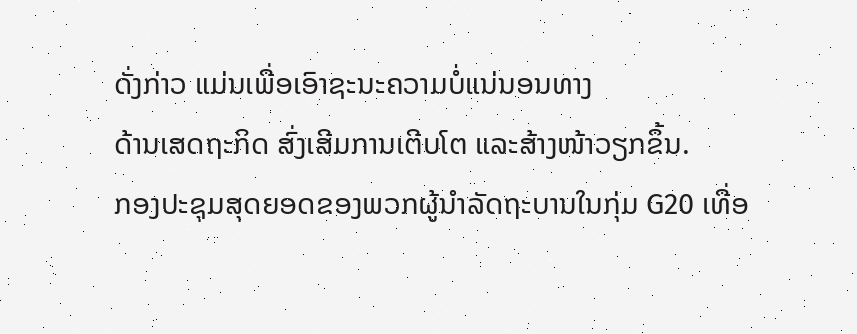ດັ່ງກ່າວ ແມ່ນເພື່ອເອົາຊະນະຄວາມບໍ່ແນ່ນອນທາງ
ດ້ານເສດຖະກິດ ສົ່ງເສີມການເຕີບໂຕ ແລະສ້າງໜ້າວຽກຂຶ້ນ.
ກອງປະຊຸມສຸດຍອດຂອງພວກຜູ້ນຳລັດຖະບານໃນກຸ່ມ G20 ເທື່ອ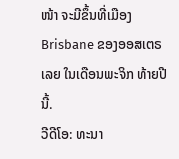ໜ້າ ຈະມີຂຶ້ນທີ່ເມືອງ
Brisbane ຂອງອອສເຕຣເລຍ ໃນເດືອນພະຈິກ ທ້າຍປີນີ້.
ວີດີໂອ: ທະນາ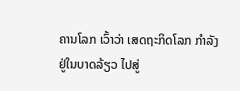ຄານໂລກ ເວົ້າວ່າ ເສດຖະກິດໂລກ ກໍາລັງຢູ່ໃນບາດລ້ຽວ ໄປສູ່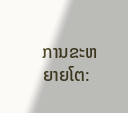ການຂະຫຍາຍໂຕ: